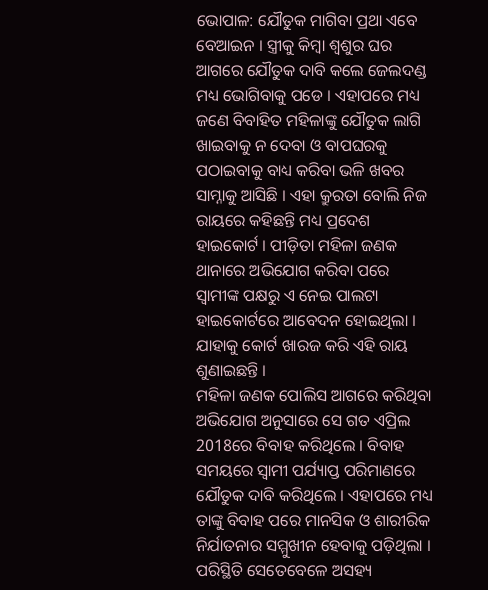ଭୋପାଳ: ଯୌତୁକ ମାଗିବା ପ୍ରଥା ଏବେ ବେଆଇନ । ସ୍ତ୍ରୀକୁ କିମ୍ବା ଶ୍ବଶୁର ଘର ଆଗରେ ଯୌତୁକ ଦାବି କଲେ ଜେଲଦଣ୍ଡ ମଧ୍ୟ ଭୋଗିବାକୁ ପଡେ । ଏହାପରେ ମଧ୍ୟ ଜଣେ ବିବାହିତ ମହିଳାଙ୍କୁ ଯୌତୁକ ଲାଗି ଖାଇବାକୁ ନ ଦେବା ଓ ବାପଘରକୁ ପଠାଇବାକୁ ବାଧ୍ୟ କରିବା ଭଳି ଖବର ସାମ୍ନାକୁ ଆସିଛି । ଏହା କ୍ରୁରତା ବୋଲି ନିଜ ରାୟରେ କହିଛନ୍ତି ମଧ୍ୟ ପ୍ରଦେଶ ହାଇକୋର୍ଟ । ପୀଡ଼ିତା ମହିଳା ଜଣକ ଥାନାରେ ଅଭିଯୋଗ କରିବା ପରେ ସ୍ବାମୀଙ୍କ ପକ୍ଷରୁ ଏ ନେଇ ପାଲଟା ହାଇକୋର୍ଟରେ ଆବେଦନ ହୋଇଥିଲା । ଯାହାକୁ କୋର୍ଟ ଖାରଜ କରି ଏହି ରାୟ ଶୁଣାଇଛନ୍ତି ।
ମହିଳା ଜଣକ ପୋଲିସ ଆଗରେ କରିଥିବା ଅଭିଯୋଗ ଅନୁସାରେ ସେ ଗତ ଏପ୍ରିଲ 2018ରେ ବିବାହ କରିଥିଲେ । ବିବାହ ସମୟରେ ସ୍ବାମୀ ପର୍ଯ୍ୟାପ୍ତ ପରିମାଣରେ ଯୌତୁକ ଦାବି କରିଥିଲେ । ଏହାପରେ ମଧ୍ୟ ତାଙ୍କୁ ବିବାହ ପରେ ମାନସିକ ଓ ଶାରୀରିକ ନିର୍ଯାତନାର ସମ୍ମୁଖୀନ ହେବାକୁ ପଡ଼ିଥିଲା । ପରିସ୍ଥିତି ସେତେବେଳେ ଅସହ୍ୟ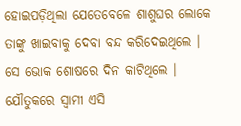ହୋଇପଡ଼ିଥିଲା ଯେତେବେଳେ ଶାଶୁଘର ଲୋକେ ତାଙ୍କୁ ଖାଇବାକୁ ଦେବା ବନ୍ଦ କରିଦେଇଥିଲେ । ସେ ଭୋକ ଶୋଷରେ ଦିନ କାଟିଥିଲେ । ଯୌତୁକରେ ସ୍ବାମୀ ଏସି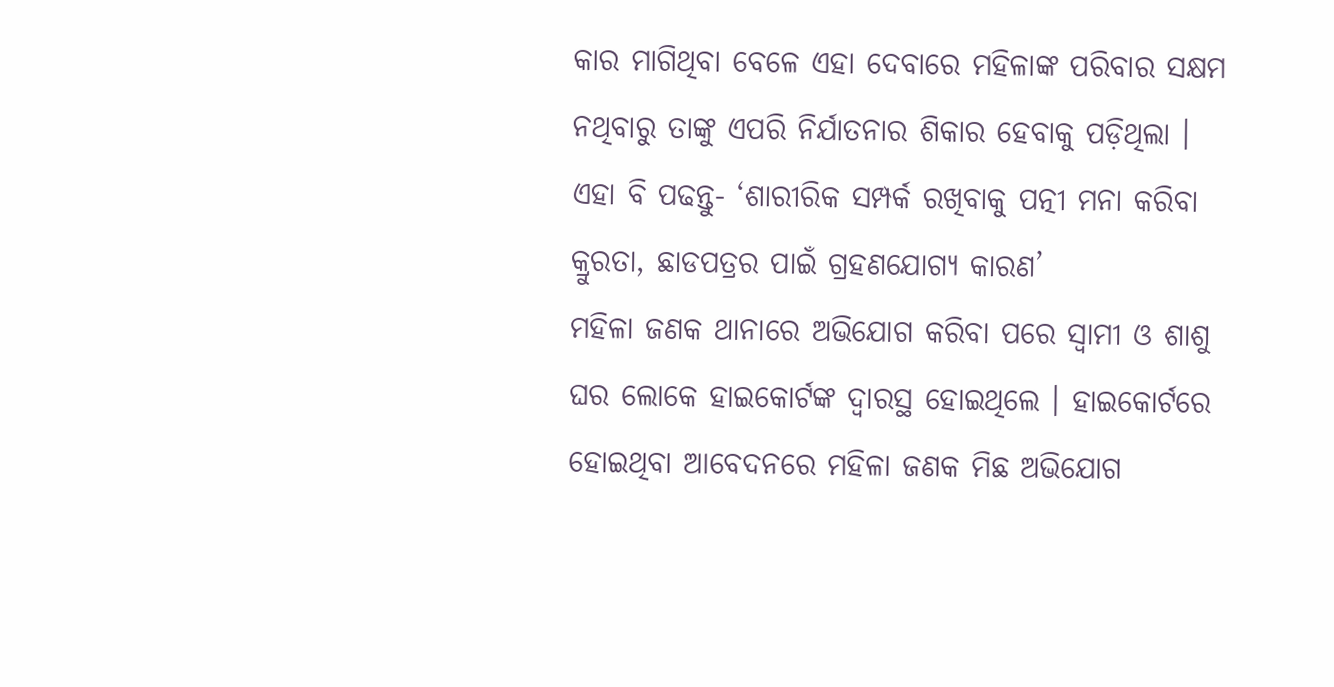କାର ମାଗିଥିବା ବେଳେ ଏହା ଦେବାରେ ମହିଳାଙ୍କ ପରିବାର ସକ୍ଷମ ନଥିବାରୁ ତାଙ୍କୁ ଏପରି ନିର୍ଯାତନାର ଶିକାର ହେବାକୁ ପଡ଼ିଥିଲା ।
ଏହା ବି ପଢନ୍ତୁ- ‘ଶାରୀରିକ ସମ୍ପର୍କ ରଖିବାକୁ ପତ୍ନୀ ମନା କରିବା କ୍ରୁରତା, ଛାଡପତ୍ରର ପାଇଁ ଗ୍ରହଣଯୋଗ୍ୟ କାରଣ’
ମହିଳା ଜଣକ ଥାନାରେ ଅଭିଯୋଗ କରିବା ପରେ ସ୍ବାମୀ ଓ ଶାଶୁ ଘର ଲୋକେ ହାଇକୋର୍ଟଙ୍କ ଦ୍ବାରସ୍ଥ ହୋଇଥିଲେ । ହାଇକୋର୍ଟରେ ହୋଇଥିବା ଆବେଦନରେ ମହିଳା ଜଣକ ମିଛ ଅଭିଯୋଗ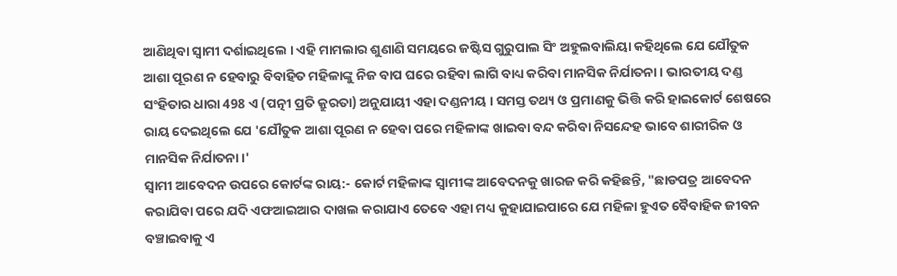ଆଣିଥିବା ସ୍ବାମୀ ଦର୍ଶାଇଥିଲେ । ଏହି ମାମଲାର ଶୁଣାଣି ସମୟରେ ଜଷ୍ଟିସ ଗୁରୁପାଲ ସିଂ ଅହୁଲବାଲିୟା କହିଥିଲେ ଯେ ଯୌତୁକ ଆଶା ପୂରଣ ନ ହେବାରୁ ବିବାହିତ ମହିଳାଙ୍କୁ ନିଜ ବାପ ଘରେ ରହିବା ଲାଗି ବାଧ୍ୟ କରିବା ମାନସିକ ନିର୍ଯାତନା । ଭାରତୀୟ ଦଣ୍ଡ ସଂହିତାର ଧାରା 498 ଏ (ପତ୍ନୀ ପ୍ରତି କ୍ରୁରତା) ଅନୁଯାୟୀ ଏହା ଦଣ୍ଡନୀୟ । ସମସ୍ତ ତଥ୍ୟ ଓ ପ୍ରମାଣକୁ ଭିତ୍ତି କରି ହାଇକୋର୍ଟ ଶେଷରେ ରାୟ ଦେଇଥିଲେ ଯେ 'ଯୌତୁକ ଆଶା ପୂରଣ ନ ହେବା ପରେ ମହିଳାଙ୍କ ଖାଇବା ବନ୍ଦ କରିବା ନିସନ୍ଦେହ ଭାବେ ଶାରୀରିକ ଓ ମାନସିକ ନିର୍ଯାତନା।'
ସ୍ବାମୀ ଆବେଦନ ଉପରେ କୋର୍ଟଙ୍କ ରାୟ:- କୋର୍ଟ ମହିଳାଙ୍କ ସ୍ବାମୀଙ୍କ ଆବେଦନକୁ ଖାରଜ କରି କହିଛନ୍ତି, "ଛାଡପତ୍ର ଆବେଦନ କରାଯିବା ପରେ ଯଦି ଏଫଆଇଆର ଦାଖଲ କରାଯାଏ ତେବେ ଏହା ମଧ୍ୟ କୁହାଯାଇପାରେ ଯେ ମହିଳା ହୁଏତ ବୈବାହିକ ଜୀବନ ବଞ୍ଚାଇବାକୁ ଏ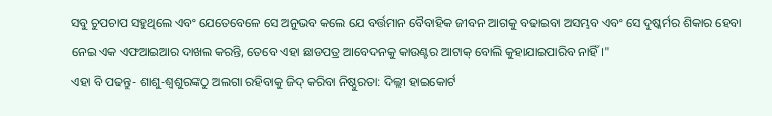ସବୁ ଚୁପଚାପ ସହୁଥିଲେ ଏବଂ ଯେତେବେଳେ ସେ ଅନୁଭବ କଲେ ଯେ ବର୍ତ୍ତମାନ ବୈବାହିକ ଜୀବନ ଆଗକୁ ବଢାଇବା ଅସମ୍ଭବ ଏବଂ ସେ ଦୁଷ୍କର୍ମର ଶିକାର ହେବା ନେଇ ଏକ ଏଫଆଇଆର ଦାଖଲ କରନ୍ତି, ତେବେ ଏହା ଛାଡପତ୍ର ଆବେଦନକୁ କାଉଣ୍ଟର ଆଟାକ୍ ବୋଲି କୁହାଯାଇପାରିବ ନାହିଁ ।"
ଏହା ବି ପଢନ୍ତୁ- ଶାଶୁ-ଶ୍ବଶୁରଙ୍କଠୁ ଅଲଗା ରହିବାକୁ ଜିଦ୍ କରିବା ନିଷ୍ଠୁରତା: ଦିଲ୍ଲୀ ହାଇକୋର୍ଟ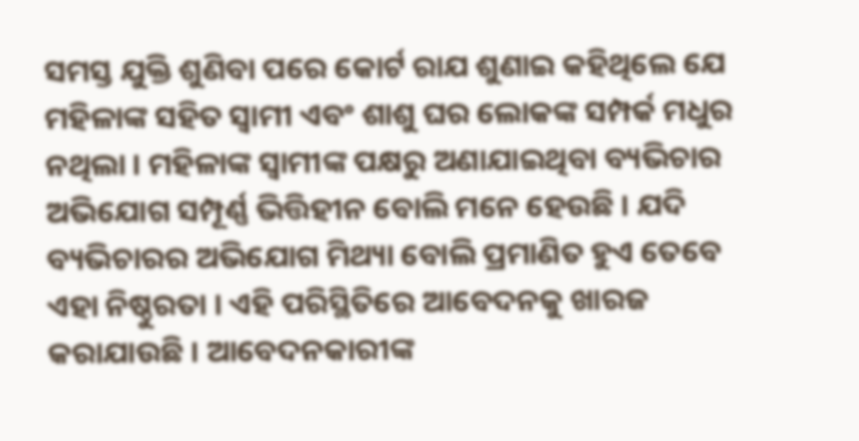ସମସ୍ତ ଯୁକ୍ତି ଶୁଣିବା ପରେ କୋର୍ଟ ରାଯ ଶୁଣାଇ କହିଥିଲେ ଯେ ମହିଳାଙ୍କ ସହିତ ସ୍ବାମୀ ଏବଂ ଶାଶୁ ଘର ଲୋକଙ୍କ ସମ୍ପର୍କ ମଧୁର ନଥିଲା । ମହିଳାଙ୍କ ସ୍ବାମୀଙ୍କ ପକ୍ଷରୁ ଅଣାଯାଇଥିବା ବ୍ୟଭିଚାର ଅଭିଯୋଗ ସମ୍ପୂର୍ଣ୍ଣ ଭିତ୍ତିହୀନ ବୋଲି ମନେ ହେଉଛି । ଯଦି ବ୍ୟଭିଚାରର ଅଭିଯୋଗ ମିଥ୍ୟା ବୋଲି ପ୍ରମାଣିତ ହୁଏ ତେବେ ଏହା ନିଷ୍ଠୁରତା । ଏହି ପରିସ୍ଥିତିରେ ଆବେଦନକୁ ଖାରଜ କରାଯାଉଛି । ଆବେଦନକାରୀଙ୍କ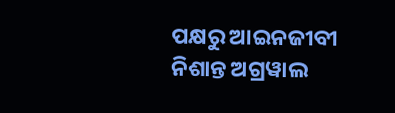ପକ୍ଷରୁ ଆଇନଜୀବୀ ନିଶାନ୍ତ ଅଗ୍ରୱାଲ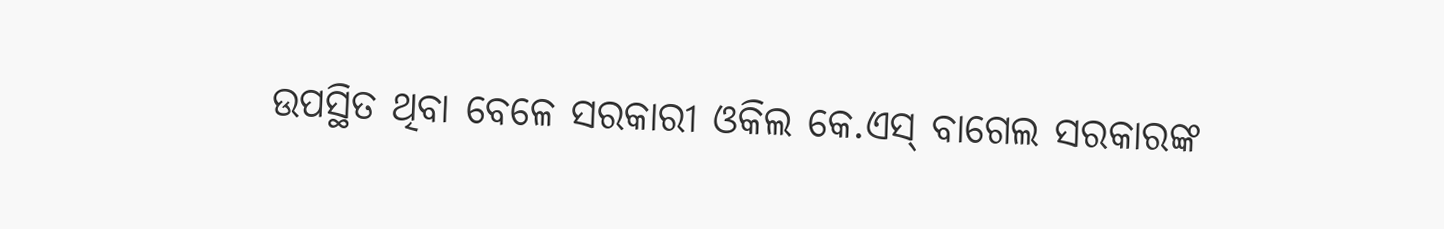ଉପସ୍ଥିତ ଥିବା ବେଳେ ସରକାରୀ ଓକିଲ କେ.ଏସ୍ ବାଗେଲ ସରକାରଙ୍କ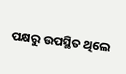ପକ୍ଷରୁ ଉପସ୍ଥିତ ଥିଲେ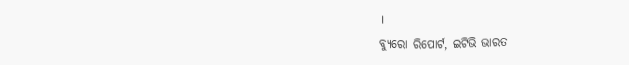।
ବ୍ୟୁରୋ ରିପୋର୍ଟ, ଇଟିଭି ଭାରତ